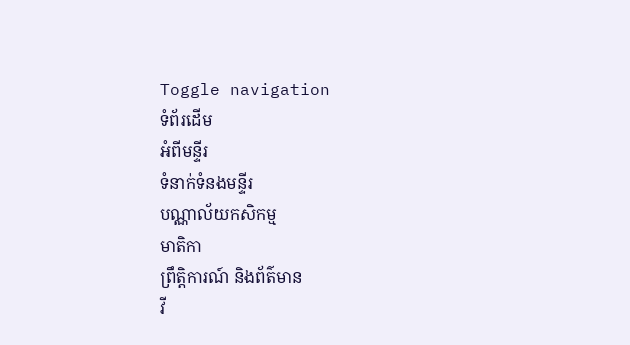Toggle navigation
ទំព័រដើម
អំពីមន្ទីរ
ទំនាក់ទំនងមន្ទីរ
បណ្ណាល័យកសិកម្ម
មាតិកា
ព្រឹត្តិការណ៍ និងព័ត៌មាន
វី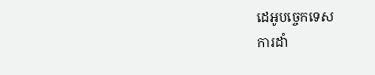ដេអូបច្ចេកទេស
ការដាំ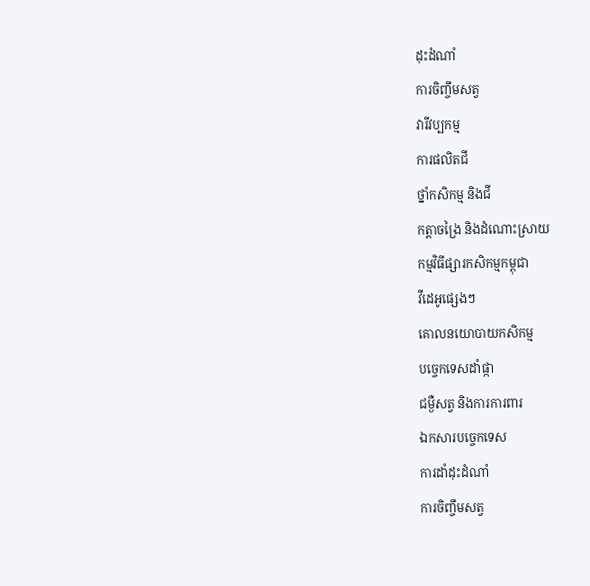ដុះដំណាំ
ការចិញ្ចឹមសត្វ
វារីវប្បកម្ម
ការផលិតជី
ថ្នាំកសិកម្ម និងជី
កត្តាចង្រៃ និងដំណោះស្រាយ
កម្មវិធីផ្សារកសិកម្មកម្ពុជា
វីដេអូផ្សេងៗ
គោលនយោបាយកសិកម្ម
បច្ចេកទេសដាំផ្កា
ជម្ងឺសត្វ និងការការពារ
ឯកសារបច្ចេកទេស
ការដាំដុះដំណាំ
ការចិញ្ចឹមសត្វ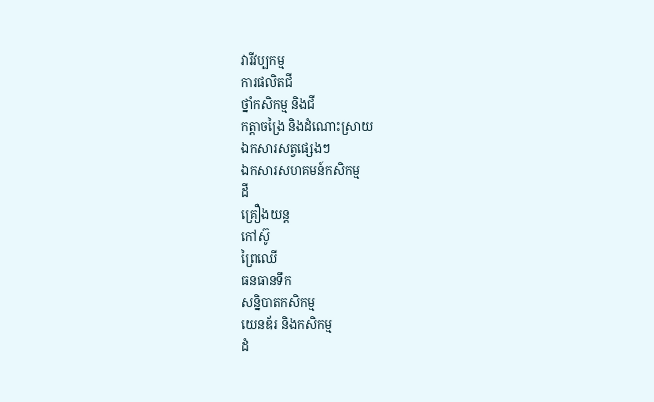វារីវប្បកម្ម
ការផលិតជី
ថ្នាំកសិកម្ម និងជី
កត្តាចង្រៃ និងដំណោះស្រាយ
ឯកសារសត្វផ្សេងៗ
ឯកសារសហគមន៍កសិកម្ម
ដី
គ្រឿងយន្ត
កៅស៊ូ
ព្រៃឈើ
ធនធានទឹក
សន្និបាតកសិកម្ម
យេនឌ័រ និងកសិកម្ម
ដំ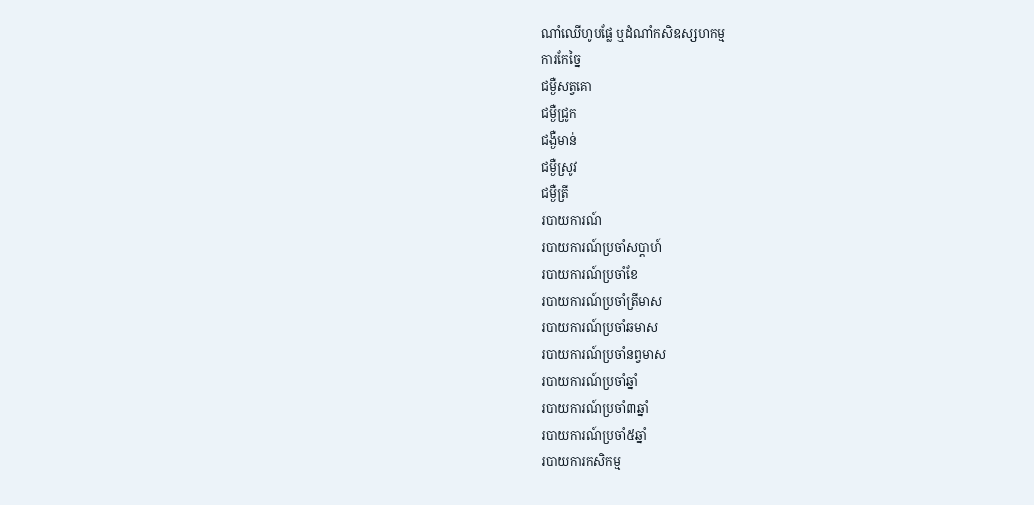ណាំឈើហូបផ្លែ ឬដំណាំកសិឧស្សហកម្ម
ការកែច្នៃ
ជម្ងឺសត្វគោ
ជម្ងឺជ្រូក
ជង្ងឺមាន់
ជម្ងឺស្រូវ
ជម្ងឺត្រី
របាយការណ៍
របាយការណ៍ប្រចាំសប្តាហ៍
របាយការណ៍ប្រចាំខែ
របាយការណ៍ប្រចាំត្រីមាស
របាយការណ៍ប្រចាំឆមាស
របាយការណ៍ប្រចាំនព្វមាស
របាយការណ៍ប្រចាំឆ្នាំ
របាយការណ៍ប្រចាំ៣ឆ្នាំ
របាយការណ៍ប្រចាំ៥ឆ្នាំ
របាយការកសិកម្ម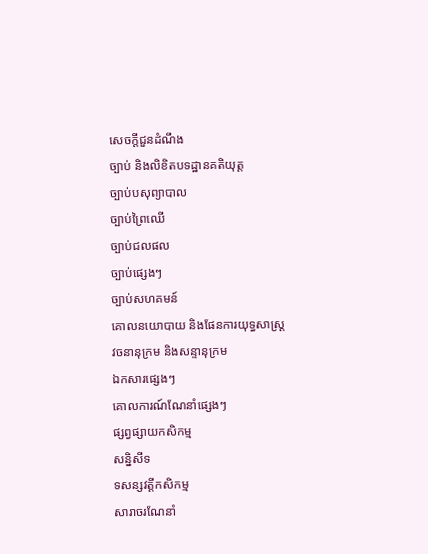សេចក្តីជួនដំណឹង
ច្បាប់ និងលិខិតបទដ្ឋានគតិយុត្ត
ច្បាប់បសុព្យាបាល
ច្បាប់ព្រៃឈើ
ច្បាប់ជលផល
ច្បាប់ផ្សេងៗ
ច្បាប់សហគមន៍
គោលនយោបាយ និងផែនការយុទ្ធសាស្រ្ត
វចនានុក្រម និងសន្ទានុក្រម
ឯកសារផ្សេងៗ
គោលការណ៍ណែនាំផ្សេងៗ
ផ្សព្វផ្សាយកសិកម្ម
សន្និសីទ
ទសន្សវត្តីកសិកម្ម
សារាចរណែនាំ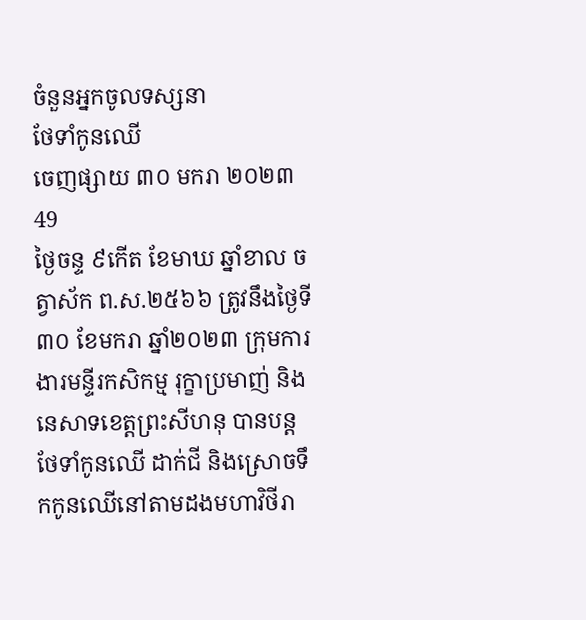ចំនួនអ្នកចូលទស្សនា
ថែទាំកូនឈើ
ចេញផ្សាយ ៣០ មករា ២០២៣
49
ថ្ងៃចន្ទ ៩កើត ខែមាឃ ឆ្នាំខាល ចត្វាស័ក ព.ស.២៥៦៦ ត្រូវនឹងថ្ងៃទី៣០ ខែមករា ឆ្នាំ២០២៣ ក្រុមការងារមន្ទីរកសិកម្ម រុក្ខាប្រមាញ់ និងនេសាទខេត្តព្រះសីហនុ បានបន្តថែទាំកូនឈើ ដាក់ជី និងស្រោចទឹកកូនឈើនៅតាមដងមហាវិថីរា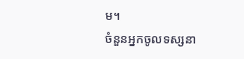ម។
ចំនួនអ្នកចូលទស្សនា